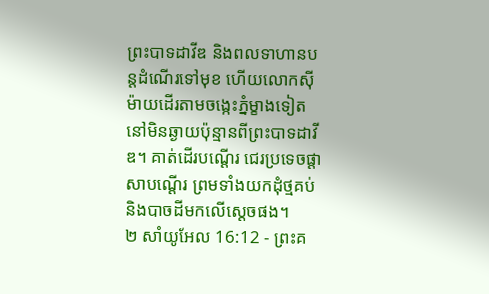ព្រះបាទដាវីឌ និងពលទាហានបន្តដំណើរទៅមុខ ហើយលោកស៊ីម៉ាយដើរតាមចង្កេះភ្នំម្ខាងទៀត នៅមិនឆ្ងាយប៉ុន្មានពីព្រះបាទដាវីឌ។ គាត់ដើរបណ្ដើរ ជេរប្រទេចផ្ដាសាបណ្ដើរ ព្រមទាំងយកដុំថ្មគប់ និងបាចដីមកលើស្ដេចផង។
២ សាំយូអែល 16:12 - ព្រះគ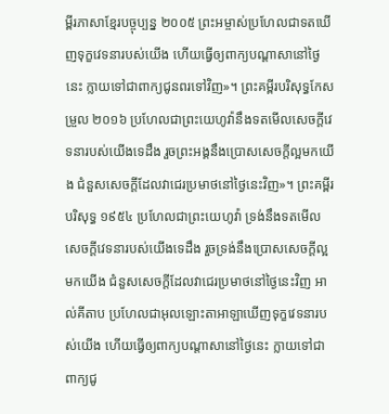ម្ពីរភាសាខ្មែរបច្ចុប្បន្ន ២០០៥ ព្រះអម្ចាស់ប្រហែលជាទតឃើញទុក្ខវេទនារបស់យើង ហើយធ្វើឲ្យពាក្យបណ្ដាសានៅថ្ងៃនេះ ក្លាយទៅជាពាក្យជូនពរទៅវិញ»។ ព្រះគម្ពីរបរិសុទ្ធកែសម្រួល ២០១៦ ប្រហែលជាព្រះយេហូវ៉ានឹងទតមើលសេចក្ដីវេទនារបស់យើងទេដឹង រួចព្រះអង្គនឹងប្រោសសេចក្ដីល្អមកយើង ជំនួសសេចក្ដីដែលវាជេរប្រមាថនៅថ្ងៃនេះវិញ»។ ព្រះគម្ពីរបរិសុទ្ធ ១៩៥៤ ប្រហែលជាព្រះយេហូវ៉ា ទ្រង់នឹងទតមើលសេចក្ដីវេទនារបស់យើងទេដឹង រួចទ្រង់នឹងប្រោសសេចក្ដីល្អមកយើង ជំនួសសេចក្ដីដែលវាជេរប្រមាថនៅថ្ងៃនេះវិញ អាល់គីតាប ប្រហែលជាអុលឡោះតាអាឡាឃើញទុក្ខវេទនារបស់យើង ហើយធ្វើឲ្យពាក្យបណ្តាសានៅថ្ងៃនេះ ក្លាយទៅជាពាក្យជូ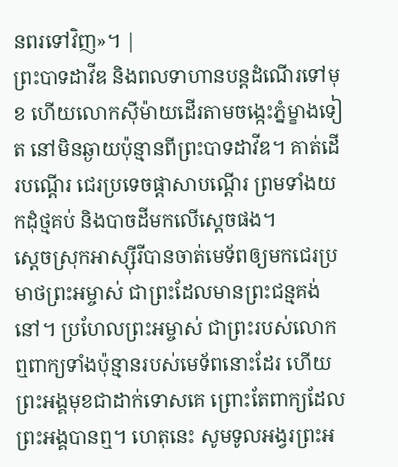នពរទៅវិញ»។ |
ព្រះបាទដាវីឌ និងពលទាហានបន្តដំណើរទៅមុខ ហើយលោកស៊ីម៉ាយដើរតាមចង្កេះភ្នំម្ខាងទៀត នៅមិនឆ្ងាយប៉ុន្មានពីព្រះបាទដាវីឌ។ គាត់ដើរបណ្ដើរ ជេរប្រទេចផ្ដាសាបណ្ដើរ ព្រមទាំងយកដុំថ្មគប់ និងបាចដីមកលើស្ដេចផង។
ស្ដេចស្រុកអាស្ស៊ីរីបានចាត់មេទ័ពឲ្យមកជេរប្រមាថព្រះអម្ចាស់ ជាព្រះដែលមានព្រះជន្មគង់នៅ។ ប្រហែលព្រះអម្ចាស់ ជាព្រះរបស់លោកឮពាក្យទាំងប៉ុន្មានរបស់មេទ័ពនោះដែរ ហើយព្រះអង្គមុខជាដាក់ទោសគេ ព្រោះតែពាក្យដែលព្រះអង្គបានឮ។ ហេតុនេះ សូមទូលអង្វរព្រះអ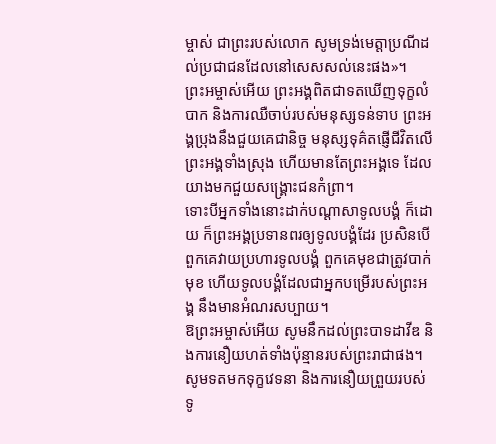ម្ចាស់ ជាព្រះរបស់លោក សូមទ្រង់មេត្តាប្រណីដល់ប្រជាជនដែលនៅសេសសល់នេះផង»។
ព្រះអម្ចាស់អើយ ព្រះអង្គពិតជាទតឃើញទុក្ខលំបាក និងការឈឺចាប់របស់មនុស្សទន់ទាប ព្រះអង្គប្រុងនឹងជួយគេជានិច្ច មនុស្សទុគ៌តផ្ញើជីវិតលើព្រះអង្គទាំងស្រុង ហើយមានតែព្រះអង្គទេ ដែលយាងមកជួយសង្គ្រោះជនកំព្រា។
ទោះបីអ្នកទាំងនោះដាក់បណ្ដាសាទូលបង្គំ ក៏ដោយ ក៏ព្រះអង្គប្រទានពរឲ្យទូលបង្គំដែរ ប្រសិនបើពួកគេវាយប្រហារទូលបង្គំ ពួកគេមុខជាត្រូវបាក់មុខ ហើយទូលបង្គំដែលជាអ្នកបម្រើរបស់ព្រះអង្គ នឹងមានអំណរសប្បាយ។
ឱព្រះអម្ចាស់អើយ សូមនឹកដល់ព្រះបាទដាវីឌ និងការនឿយហត់ទាំងប៉ុន្មានរបស់ព្រះរាជាផង។
សូមទតមកទុក្ខវេទនា និងការនឿយព្រួយរបស់ទូ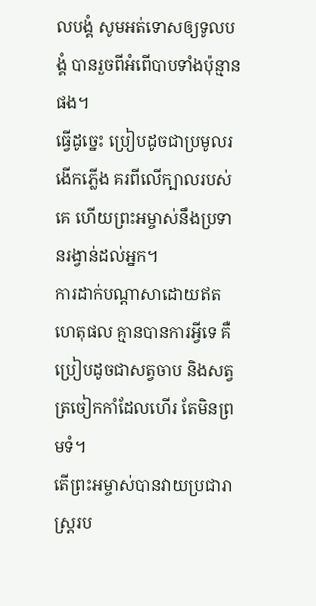លបង្គំ សូមអត់ទោសឲ្យទូលបង្គំ បានរួចពីអំពើបាបទាំងប៉ុន្មានផង។
ធ្វើដូច្នេះ ប្រៀបដូចជាប្រមូលរងើកភ្លើង គរពីលើក្បាលរបស់គេ ហើយព្រះអម្ចាស់នឹងប្រទានរង្វាន់ដល់អ្នក។
ការដាក់បណ្ដាសាដោយឥតហេតុផល គ្មានបានការអ្វីទេ គឺប្រៀបដូចជាសត្វចាប និងសត្វត្រចៀកកាំដែលហើរ តែមិនព្រមទំ។
តើព្រះអម្ចាស់បានវាយប្រជារាស្ត្ររប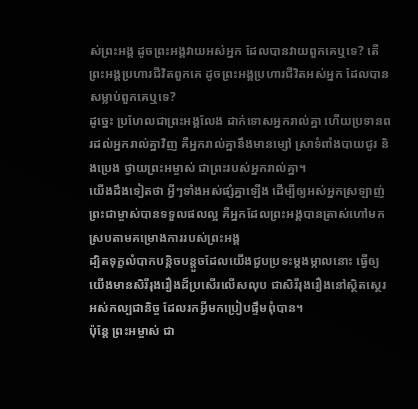ស់ព្រះអង្គ ដូចព្រះអង្គវាយអស់អ្នក ដែលបានវាយពួកគេឬទេ? តើព្រះអង្គប្រហារជីវិតពួកគេ ដូចព្រះអង្គប្រហារជីវិតអស់អ្នក ដែលបានសម្លាប់ពួកគេឬទេ?
ដូច្នេះ ប្រហែលជាព្រះអង្គលែង ដាក់ទោសអ្នករាល់គ្នា ហើយប្រទានពរដល់អ្នករាល់គ្នាវិញ គឺអ្នករាល់គ្នានឹងមានម្សៅ ស្រាទំពាំងបាយជូរ និងប្រេង ថ្វាយព្រះអម្ចាស់ ជាព្រះរបស់អ្នករាល់គ្នា។
យើងដឹងទៀតថា អ្វីៗទាំងអស់ផ្សំគ្នាឡើង ដើម្បីឲ្យអស់អ្នកស្រឡាញ់ព្រះជាម្ចាស់បានទទួលផលល្អ គឺអ្នកដែលព្រះអង្គបានត្រាស់ហៅមក ស្របតាមគម្រោងការរបស់ព្រះអង្គ
ដ្បិតទុក្ខលំបាកបន្តិចបន្តួចដែលយើងជួបប្រទះម្ដងម្កាលនោះ ធ្វើឲ្យយើងមានសិរីរុងរឿងដ៏ប្រសើរលើសលុប ជាសិរីរុងរឿងនៅស្ថិតស្ថេរអស់កល្បជានិច្ច ដែលរកអ្វីមកប្រៀបផ្ទឹមពុំបាន។
ប៉ុន្តែ ព្រះអម្ចាស់ ជា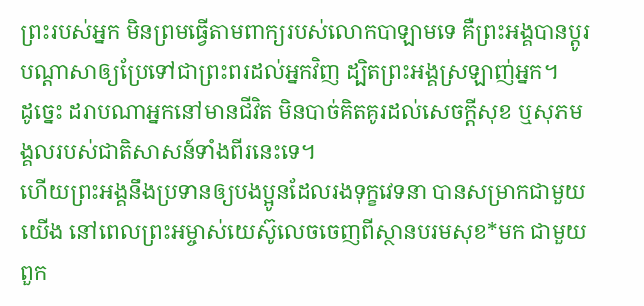ព្រះរបស់អ្នក មិនព្រមធ្វើតាមពាក្យរបស់លោកបាឡាមទេ គឺព្រះអង្គបានប្ដូរបណ្ដាសាឲ្យប្រែទៅជាព្រះពរដល់អ្នកវិញ ដ្បិតព្រះអង្គស្រឡាញ់អ្នក។
ដូច្នេះ ដរាបណាអ្នកនៅមានជីវិត មិនបាច់គិតគូរដល់សេចក្ដីសុខ ឬសុភមង្គលរបស់ជាតិសាសន៍ទាំងពីរនេះទេ។
ហើយព្រះអង្គនឹងប្រទានឲ្យបងប្អូនដែលរងទុក្ខវេទនា បានសម្រាកជាមួយយើង នៅពេលព្រះអម្ចាស់យេស៊ូលេចចេញពីស្ថានបរមសុខ*មក ជាមួយពួក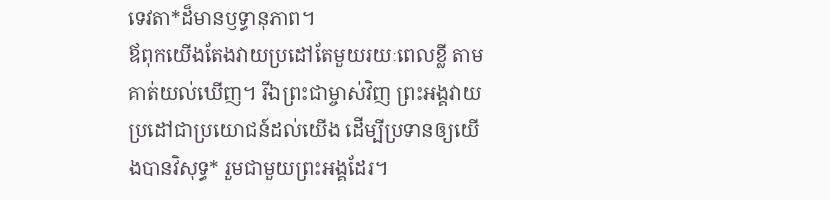ទេវតា*ដ៏មានឫទ្ធានុភាព។
ឪពុកយើងតែងវាយប្រដៅតែមួយរយៈពេលខ្លី តាមគាត់យល់ឃើញ។ រីឯព្រះជាម្ចាស់វិញ ព្រះអង្គវាយប្រដៅជាប្រយោជន៍ដល់យើង ដើម្បីប្រទានឲ្យយើងបានវិសុទ្ធ* រួមជាមួយព្រះអង្គដែរ។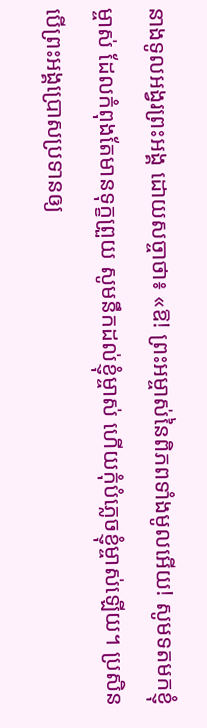នាងទូលអង្វរព្រះអង្គ ដោយសច្ចាថា៖ «ឱ! ព្រះអម្ចាស់នៃពិភពទាំងមូលអើយ! សូមទតមកខ្ញុំម្ចាស់ ដែលកំពុងតែមានទុក្ខព្រួយ សូមនឹកដល់ខ្ញុំម្ចាស់ ហើយកុំបំភ្លេចខ្ញុំម្ចាស់ឡើយ។ ប្រសិនបើព្រះអង្គប្រោសប្រទានឲ្យ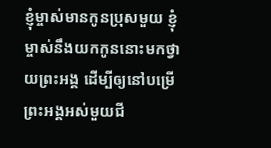ខ្ញុំម្ចាស់មានកូនប្រុសមួយ ខ្ញុំម្ចាស់នឹងយកកូននោះមកថ្វាយព្រះអង្គ ដើម្បីឲ្យនៅបម្រើព្រះអង្គអស់មួយជី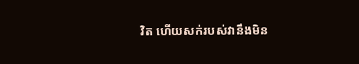វិត ហើយសក់របស់វានឹងមិន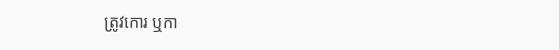ត្រូវកោរ ឬកា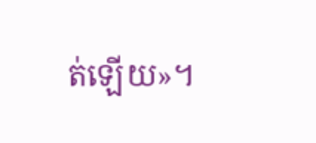ត់ឡើយ»។